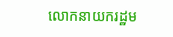លោកនាយករដ្ឋម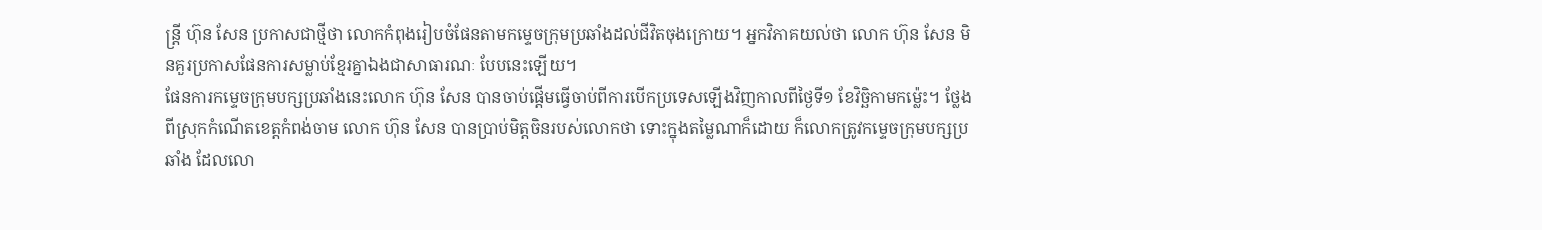ន្ត្រី ហ៊ុន សែន ប្រកាសជាថ្មីថា លោកកំពុងរៀបចំផែនតាមកម្ទេចក្រុមប្រឆាំងដល់ជីវិតចុងក្រោយ។ អ្នកវិភាគយល់ថា លោក ហ៊ុន សែន មិនគួរប្រកាសផែនការសម្លាប់ខ្មែរគ្នាឯងជាសាធារណៈ បែបនេះឡើយ។
ផែនការកម្ទេចក្រុមបក្សប្រឆាំងនេះលោក ហ៊ុន សែន បានចាប់ផ្ដើមធ្វើចាប់ពីការបើកប្រទេសឡើងវិញកាលពីថ្ងៃទី១ ខែវិច្ឆិកាមកម៉្លេះ។ ថ្លែងពីស្រុកកំណើតខេត្តកំពង់ចាម លោក ហ៊ុន សែន បានប្រាប់មិត្តចិនរបស់លោកថា ទោះក្នុងតម្លៃណាក៏ដោយ ក៏លោកត្រូវកម្ទេចក្រុមបក្សប្រឆាំង ដែលលោ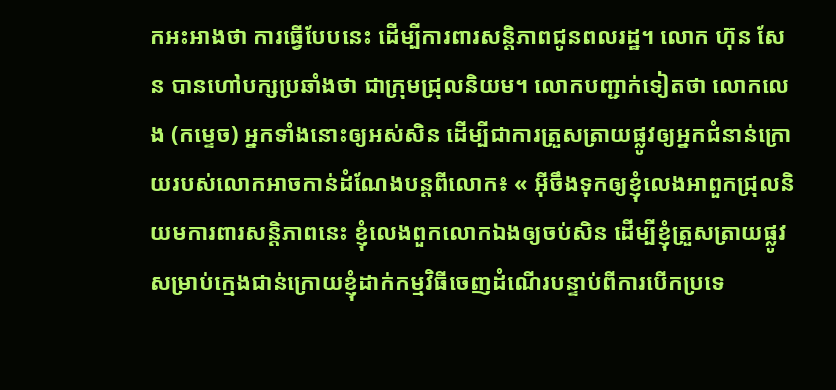កអះអាងថា ការធ្វើបែបនេះ ដើម្បីការពារសន្តិភាពជូនពលរដ្ឋ។ លោក ហ៊ុន សែន បានហៅបក្សប្រឆាំងថា ជាក្រុមជ្រុលនិយម។ លោកបញ្ជាក់ទៀតថា លោកលេង (កម្ទេច) អ្នកទាំងនោះឲ្យអស់សិន ដើម្បីជាការត្រួសត្រាយផ្លូវឲ្យអ្នកជំនាន់ក្រោយរបស់លោកអាចកាន់ដំណែងបន្តពីលោក៖ « អ៊ីចឹងទុកឲ្យខ្ញុំលេងអាពួកជ្រុលនិយមការពារសន្តិភាពនេះ ខ្ញុំលេងពួកលោកឯងឲ្យចប់សិន ដើម្បីខ្ញុំត្រួសត្រាយផ្លូវសម្រាប់ក្មេងជាន់ក្រោយខ្ញុំដាក់កម្មវិធីចេញដំណើរបន្ទាប់ពីការបើកប្រទេ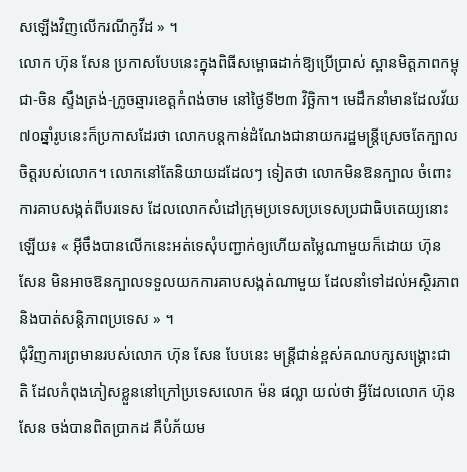សឡើងវិញលើករណីកូវីដ » ។
លោក ហ៊ុន សែន ប្រកាសបែបនេះក្នុងពិធីសម្ពោធដាក់ឱ្យប្រើប្រាស់ ស្ពានមិត្តភាពកម្ពុជា-ចិន ស្ទឹងត្រង់-ក្រូចឆ្មារខេត្តកំពង់ចាម នៅថ្ងៃទី២៣ វិច្ឆិកា។ មេដឹកនាំមានដែលវ័យ ៧០ឆ្នាំរូបនេះក៏ប្រកាសដែរថា លោកបន្តកាន់ដំណែងជានាយករដ្ឋមន្ត្រីស្រេចតែក្បាលចិត្តរបស់លោក។ លោកនៅតែនិយាយដដែលៗ ទៀតថា លោកមិនឱនក្បាល ចំពោះការគាបសង្កត់ពីបរទេស ដែលលោកសំដៅក្រុមប្រទេសប្រទេសប្រជាធិបតេយ្យនោះឡើយ៖ « អ៊ីចឹងបានលើកនេះអត់ទេសុំបញ្ជាក់ឲ្យហើយតម្លៃណាមួយក៏ដោយ ហ៊ុន សែន មិនអាចឱនក្បាលទទួលយកការគាបសង្កត់ណាមួយ ដែលនាំទៅដល់អស្ថិរភាព និងបាត់សន្តិភាពប្រទេស » ។
ជុំវិញការព្រមានរបស់លោក ហ៊ុន សែន បែបនេះ មន្ត្រីជាន់ខ្ពស់គណបក្សសង្គ្រោះជាតិ ដែលកំពុងភៀសខ្លួននៅក្រៅប្រទេសលោក ម៉ន ផល្លា យល់ថា អ្វីដែលលោក ហ៊ុន សែន ចង់បានពិតប្រាកដ គឺបំភ័យម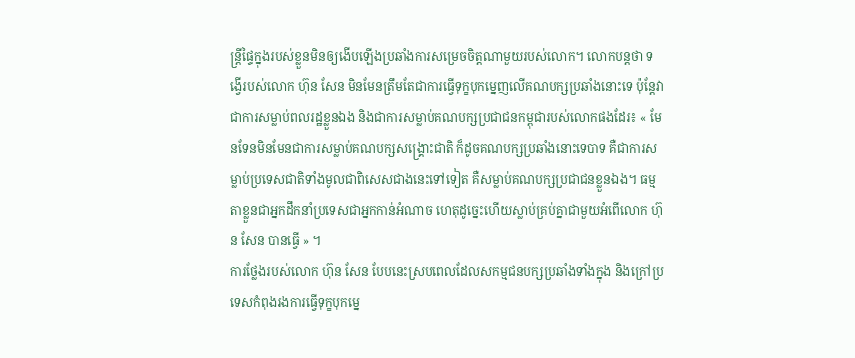ន្ត្រីផ្ទៃក្នុងរបស់ខ្លួនមិនឲ្យងើបឡើងប្រឆាំងការសម្រេចចិត្តណាមួយរបស់លោក។ លោកបន្តថា ទង្វើរបស់លោក ហ៊ុន សែន មិនមែនត្រឹមតែជាការធ្វើទុក្ខបុកម្នេញលើគណបក្សប្រឆាំងនោះទេ ប៉ុន្តែវាជាការសម្លាប់ពលរដ្ឋខ្លួនឯង និងជាការសម្លាប់គណបក្សប្រជាជនកម្ពុជារបស់លោកផងដែរ៖ « មែនទែនមិនមែនជាការសម្លាប់គណបក្សសង្គ្រោះជាតិ ក៏ដូចគណបក្សប្រឆាំងនោះទេបាទ គឺជាការសម្លាប់ប្រទេសជាតិទាំងមូលជាពិសេសជាងនេះទៅទៀត គឺសម្លាប់គណបក្សប្រជាជនខ្លួនឯង។ ធម្មតាខ្លួនជាអ្នកដឹកនាំប្រទេសជាអ្នកកាន់អំណាច ហេតុដូច្នេះហើយស្លាប់គ្រប់គ្នាជាមួយអំពើលោក ហ៊ុន សែន បានធ្វើ » ។
ការថ្លែងរបស់លោក ហ៊ុន សែន បែបនេះស្របពេលដែលសកម្មជនបក្សប្រឆាំងទាំងក្នុង និងក្រៅប្រទេសកំពុងរងការធ្វើទុក្ខបុកម្នេ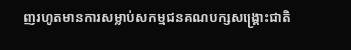ញរហូតមានការសម្លាប់សកម្មជនគណបក្សសង្គ្រោះជាតិ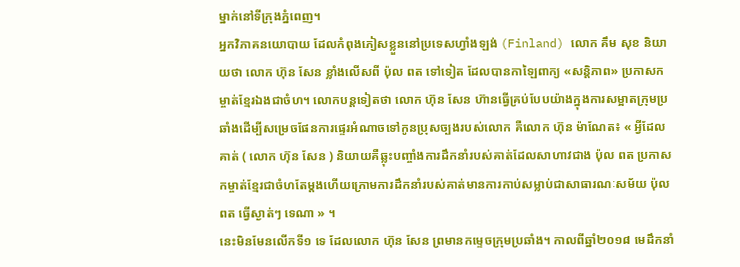ម្នាក់នៅទីក្រុងភ្នំពេញ។
អ្នកវិភាគនយោបាយ ដែលកំពុងភៀសខ្លួននៅប្រទេសហ្វាំងឡង់ (Finland) លោក គឹម សុខ និយាយថា លោក ហ៊ុន សែន ខ្លាំងលើសពី ប៉ុល ពត ទៅទៀត ដែលបានកាឡៃពាក្យ «សន្តិភាព» ប្រកាសកម្ចាត់ខ្មែរឯងជាចំហ។ លោកបន្តទៀតថា លោក ហ៊ុន សែន ហ៊ានធ្វើគ្រប់បែបយ៉ាងក្នុងការសម្អាតក្រុមប្រឆាំងដើម្បីសម្រេចផែនការផ្ទេរអំណាចទៅកូនប្រុសច្បងរបស់លោក គឺលោក ហ៊ុន ម៉ាណែត៖ « អ្វីដែលគាត់ ( លោក ហ៊ុន សែន ) និយាយគឺឆ្លុះបញ្ចាំងការដឹកនាំរបស់គាត់ដែលសាហាវជាង ប៉ុល ពត ប្រកាសកម្ចាត់ខ្មែរជាចំហតែម្ដងហើយក្រោមការដឹកនាំរបស់គាត់មានការកាប់សម្លាប់ជាសាធារណៈសម័យ ប៉ុល ពត ធ្វើស្ងាត់ៗ ទេណា » ។
នេះមិនមែនលើកទី១ ទេ ដែលលោក ហ៊ុន សែន ព្រមានកម្ទេចក្រុមប្រឆាំង។ កាលពីឆ្នាំ២០១៨ មេដឹកនាំ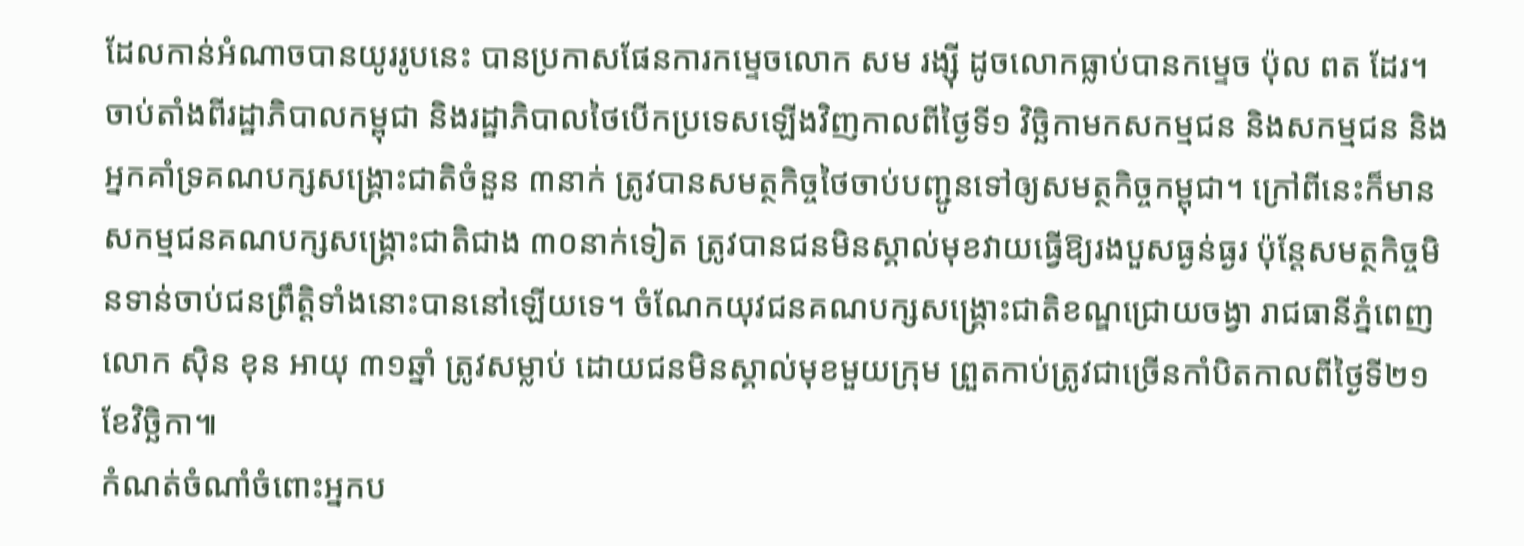ដែលកាន់អំណាចបានយូររូបនេះ បានប្រកាសផែនការកម្ទេចលោក សម រង្ស៊ី ដូចលោកធ្លាប់បានកម្ទេច ប៉ុល ពត ដែរ។
ចាប់តាំងពីរដ្ឋាភិបាលកម្ពុជា និងរដ្ឋាភិបាលថៃបើកប្រទេសឡើងវិញកាលពីថ្ងៃទី១ វិច្ឆិកាមកសកម្មជន និងសកម្មជន និងអ្នកគាំទ្រគណបក្សសង្គ្រោះជាតិចំនួន ៣នាក់ ត្រូវបានសមត្ថកិច្ចថៃចាប់បញ្ជូនទៅឲ្យសមត្ថកិច្ចកម្ពុជា។ ក្រៅពីនេះក៏មានសកម្មជនគណបក្សសង្គ្រោះជាតិជាង ៣០នាក់ទៀត ត្រូវបានជនមិនស្គាល់មុខវាយធ្វើឱ្យរងបួសធ្ងន់ធ្ងរ ប៉ុន្តែសមត្ថកិច្ចមិនទាន់ចាប់ជនព្រឹត្តិទាំងនោះបាននៅឡើយទេ។ ចំណែកយុវជនគណបក្សសង្គ្រោះជាតិខណ្ឌជ្រោយចង្វា រាជធានីភ្នំពេញលោក ស៊ិន ខុន អាយុ ៣១ឆ្នាំ ត្រូវសម្លាប់ ដោយជនមិនស្គាល់មុខមួយក្រុម ព្រួតកាប់ត្រូវជាច្រើនកាំបិតកាលពីថ្ងៃទី២១ ខែវិច្ឆិកា៕
កំណត់ចំណាំចំពោះអ្នកប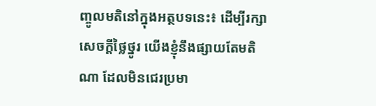ញ្ចូលមតិនៅក្នុងអត្ថបទនេះ៖ ដើម្បីរក្សាសេចក្ដីថ្លៃថ្នូរ យើងខ្ញុំនឹងផ្សាយតែមតិណា ដែលមិនជេរប្រមា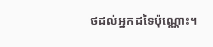ថដល់អ្នកដទៃប៉ុណ្ណោះ។